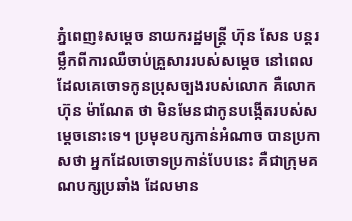ភ្នំពេញ៖សម្តេច នាយករដ្ឋមន្ត្រី ហ៊ុន សែន បន្តរម្លឹកពីការឈឺចាប់គ្រួសាររបស់សម្តេច នៅពេលដែលគេចោទកូនប្រុសច្បងរបស់លោក គឺលោក ហ៊ុន ម៉ាណែត ថា មិនមែនជាកូនបង្កើតរបស់សម្តេចនោះទេ។ ប្រមុខបក្សកាន់អំណាច បានប្រកាសថា អ្នកដែលចោទប្រកាន់បែបនេះ គឺជាក្រុមគណបក្សប្រឆាំង ដែលមាន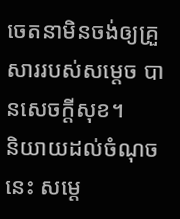ចេតនាមិនចង់ឲ្យគ្រួសាររបស់សម្តេច បានសេចក្តីសុខ។
និយាយដល់ចំណុចនេះ សម្តេ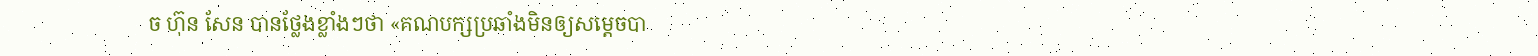ច ហ៊ុន សែន បានថ្លែងខ្លាំងៗថា «គណបក្សប្រឆាំងមិនឲ្យសម្តេចបា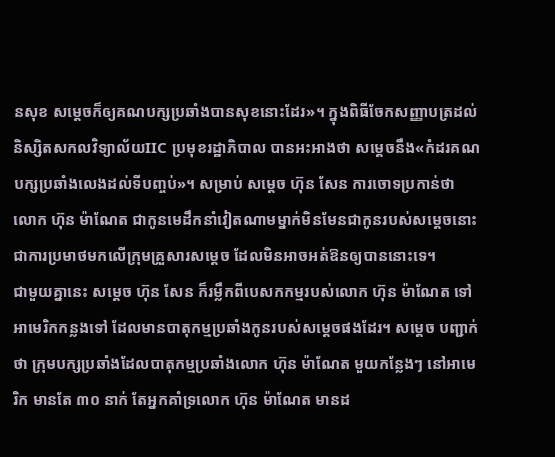នសុខ សម្តេចក៏ឲ្យគណបក្សប្រឆាំងបានសុខនោះដែរ»។ ក្នុងពិធីចែកសញ្ញាបត្រដល់និស្សិតសកលវិទ្យាល័យIIC ប្រមុខរដ្ឋាភិបាល បានអះអាងថា សម្តេចនឹង«កំដរគណបក្សប្រឆាំងលេងដល់ទីបញ្ចប់»។ សម្រាប់ សម្តេច ហ៊ុន សែន ការចោទប្រកាន់ថា លោក ហ៊ុន ម៉ាណែត ជាកូនមេដឹកនាំវៀតណាមម្នាក់មិនមែនជាកូនរបស់សម្តេចនោះ ជាការប្រមាថមកលើក្រុមគ្រួសារសម្តេច ដែលមិនអាចអត់ឱនឲ្យបាននោះទេ។
ជាមួយគ្នានេះ សម្តេច ហ៊ុន សែន ក៏រម្លឹកពីបេសកកម្មរបស់លោក ហ៊ុន ម៉ាណែត ទៅអាមេរិកកន្លងទៅ ដែលមានបាតុកម្មប្រឆាំងកូនរបស់សម្តេចផងដែរ។ សម្តេច បញ្ជាក់ថា ក្រុមបក្សប្រឆាំងដែលបាតុកម្មប្រឆាំងលោក ហ៊ុន ម៉ាណែត មួយកន្លែងៗ នៅអាមេរិក មានតែ ៣០ នាក់ តែអ្នកគាំទ្រលោក ហ៊ុន ម៉ាណែត មានដ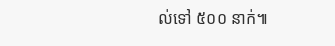ល់ទៅ ៥០០ នាក់៕